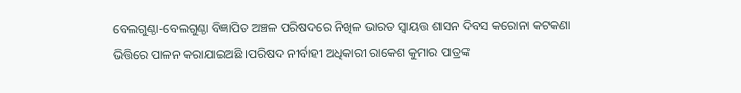ବେଲଗୁଣ୍ଠା-ବେଲଗୁଣ୍ଠା ବିଜ୍ଞାପିତ ଅଞ୍ଚଳ ପରିଷଦରେ ନିଖିଳ ଭାରତ ସ୍ୱାୟତ୍ତ ଶାସନ ଦିବସ କରୋନା କଟକଣା ଭିତ୍ତିରେ ପାଳନ କରାଯାଇଅଛି ।ପରିଷଦ ନୀର୍ବାହୀ ଅଧିକାରୀ ରାକେଶ କୁମାର ପାତ୍ରଙ୍କ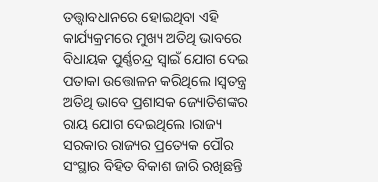ତତ୍ତ୍ୱାବଧାନରେ ହୋଇଥିବା ଏହି କାର୍ଯ୍ୟକ୍ରମରେ ମୁଖ୍ୟ ଅତିଥି ଭାବରେ ବିଧାୟକ ପୁର୍ଣ୍ଣଚନ୍ଦ୍ର ସ୍ୱାଇଁ ଯୋଗ ଦେଇ ପତାକା ଉତ୍ତୋଳନ କରିଥିଲେ ।ସ୍ୱତନ୍ତ୍ର ଅତିଥି ଭାବେ ପ୍ରଶାସକ ଜ୍ୟୋତିଶଙ୍କର ରାୟ ଯୋଗ ଦେଇଥିଲେ ।ରାଜ୍ୟ ସରକାର ରାଜ୍ୟର ପ୍ରତ୍ୟେକ ପୌର ସଂସ୍ଥାର ବିହିତ ବିକାଶ ଜାରି ରଖିଛନ୍ତି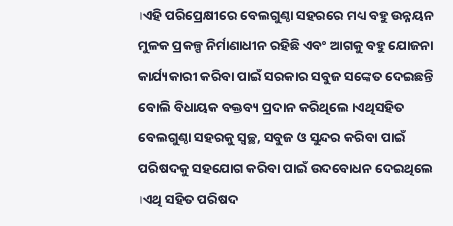।ଏହି ପରିପ୍ରେକ୍ଷୀରେ ବେଲଗୁଣ୍ଠା ସହରରେ ମଧ୍ୟ ବହୁ ଉନ୍ନୟନ ମୁଳକ ପ୍ରକଳ୍ପ ନିର୍ମାଣାଧୀନ ରହିଛି ଏବଂ ଆଗକୁ ବହୁ ଯୋଜନା କାର୍ଯ୍ୟକାରୀ କରିବା ପାଇଁ ସରକାର ସବୁଜ ସଙ୍କେତ ଦେଇଛନ୍ତି ବୋଲି ବିଧାୟକ ବକ୍ତବ୍ୟ ପ୍ରଦାନ କରିଥିଲେ ।ଏଥିସହିତ ବେଲଗୁଣ୍ଠା ସହରକୁ ସ୍ୱଚ୍ଛ, ସବୁଜ ଓ ସୁନ୍ଦର କରିବା ପାଇଁ ପରିଷଦକୁ ସହଯୋଗ କରିବା ପାଇଁ ଉଦବୋଧନ ଦେଇଥିଲେ ।ଏଥି ସହିତ ପରିଷଦ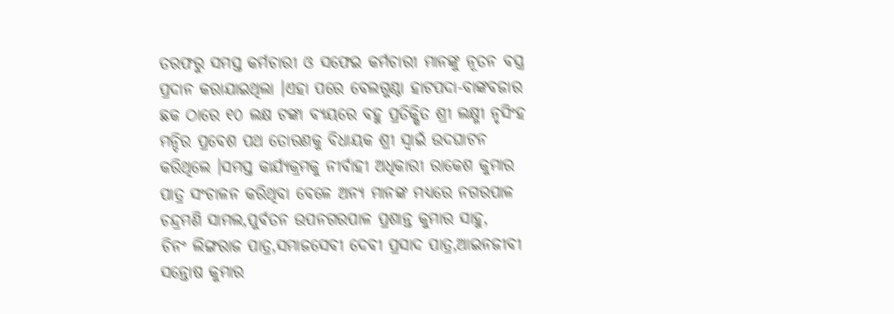ତରଫରୁ ସମସ୍ତ କର୍ମଚାରୀ ଓ ସଫେଇ କର୍ମଚାରୀ ମାନଙ୍କୁ ନୂତନ ବସ୍ତ୍ର ପ୍ରଦାନ କରାଯାଇଥିଲା ।ଏହା ପରେ ବେଲଗୁଣ୍ଠା ହାଟପଦା-ବାଙ୍କବଜାର ଛକ ଠାରେ ୧୦ ଲକ୍ଷ ଟଙ୍କା ବ୍ୟୟରେ ବହୁ ପ୍ରତିକ୍ଷିତ ଶ୍ରୀ ଲକ୍ଷ୍ମୀ ନୃସିଂହ ମନ୍ଦିର ପ୍ରବେଶ ପଥ ତୋରଣକୁ ବିଧାୟକ ଶ୍ରୀ ସ୍ୱାଇଁ ଉଦଘାଟନ କରିଥିଲେ ।ସମସ୍ତ କାର୍ଯ୍ୟକ୍ରମକୁ ନୀର୍ବାହୀ ଅଧିକାରୀ ରାକେଶ କୁମାର ପାତ୍ର ସଂଚାଳନ କରିଥିବା ବେଳେ ଅନ୍ୟ ମାନଙ୍କ ମଧ୍ୟରେ ନଗରପାଳ ଚନ୍ଦ୍ରମଣି ସାମଲ,ପୁର୍ବତନ ଉପନଗରପାଳ ପ୍ରଶାନ୍ତ କୁମାର ସାହୁ,
ଚିନଂ ଲିଙ୍ଗରାଜ ପାତ୍ର,ସମାଜସେବୀ ଦେବୀ ପ୍ରସାଦ ପାତ୍ର,ଆଇନଜୀବୀ ସନ୍ତୋଷ କୁମାର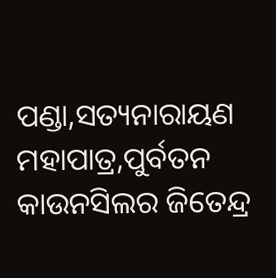ପଣ୍ଡା,ସତ୍ୟନାରାୟଣ ମହାପାତ୍ର,ପୁର୍ବତନ କାଉନସିଲର ଜିତେନ୍ଦ୍ର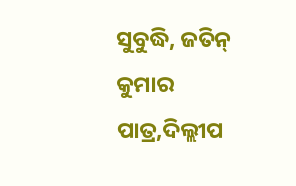ସୁବୁଦ୍ଧି, ଜତିନ୍ କୁମାର ପାତ୍ର,ଦିଲ୍ଲୀପ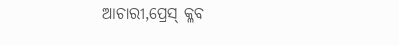ଆଚାରୀ,ପ୍ରେସ୍ କ୍ଳବ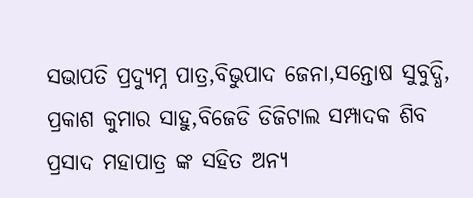ସଭାପତି ପ୍ରଦ୍ୟୁମ୍ନ ପାତ୍ର,ବିଭୁପାଦ ଜେନା,ସନ୍ତୋଷ ସୁବୁଦ୍ଧି, ପ୍ରକାଶ କୁମାର ସାହୁ,ବିଜେଡି ଡିଜିଟାଲ ସମ୍ପାଦକ ଶିବ ପ୍ରସାଦ ମହାପାତ୍ର ଙ୍କ ସହିତ ଅନ୍ୟ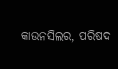କାଉନସିଲର, ପରିଷଦ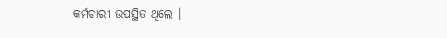କର୍ମଚାରୀ ଉପସ୍ଥିତ ଥିଲେ ।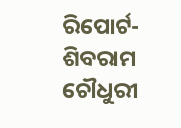ରିପୋର୍ଟ-ଶିବରାମ ଚୌଧୁରୀ